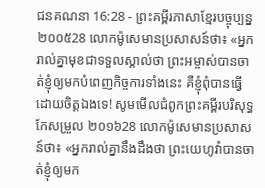ជនគណនា 16:28 - ព្រះគម្ពីរភាសាខ្មែរបច្ចុប្បន្ន ២០០៥28 លោកម៉ូសេមានប្រសាសន៍ថា៖ «អ្នករាល់គ្នាមុខជាទទួលស្គាល់ថា ព្រះអម្ចាស់បានចាត់ខ្ញុំឲ្យមកបំពេញកិច្ចការទាំងនេះ គឺខ្ញុំពុំបានធ្វើដោយចិត្តឯងទេ! សូមមើលជំពូកព្រះគម្ពីរបរិសុទ្ធកែសម្រួល ២០១៦28 លោកម៉ូសេមានប្រសាសន៍ថា៖ «អ្នករាល់គ្នានឹងដឹងថា ព្រះយេហូវ៉ាបានចាត់ខ្ញុំឲ្យមក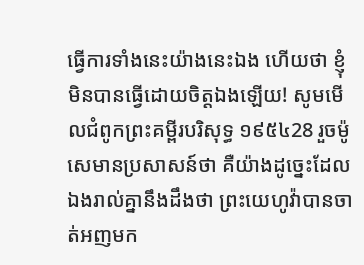ធ្វើការទាំងនេះយ៉ាងនេះឯង ហើយថា ខ្ញុំមិនបានធ្វើដោយចិត្តឯងឡើយ! សូមមើលជំពូកព្រះគម្ពីរបរិសុទ្ធ ១៩៥៤28 រួចម៉ូសេមានប្រសាសន៍ថា គឺយ៉ាងដូច្នេះដែលឯងរាល់គ្នានឹងដឹងថា ព្រះយេហូវ៉ាបានចាត់អញមក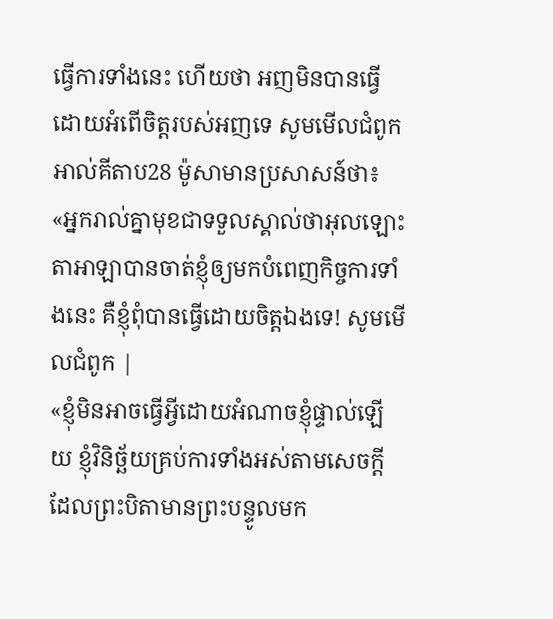ធ្វើការទាំងនេះ ហើយថា អញមិនបានធ្វើ ដោយអំពើចិត្តរបស់អញទេ សូមមើលជំពូកអាល់គីតាប28 ម៉ូសាមានប្រសាសន៍ថា៖ «អ្នករាល់គ្នាមុខជាទទួលស្គាល់ថាអុលឡោះតាអាឡាបានចាត់ខ្ញុំឲ្យមកបំពេញកិច្ចការទាំងនេះ គឺខ្ញុំពុំបានធ្វើដោយចិត្តឯងទេ! សូមមើលជំពូក |
«ខ្ញុំមិនអាចធ្វើអ្វីដោយអំណាចខ្ញុំផ្ទាល់ឡើយ ខ្ញុំវិនិច្ឆ័យគ្រប់ការទាំងអស់តាមសេចក្ដីដែលព្រះបិតាមានព្រះបន្ទូលមក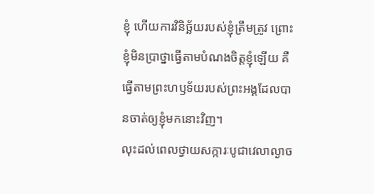ខ្ញុំ ហើយការវិនិច្ឆ័យរបស់ខ្ញុំត្រឹមត្រូវ ព្រោះខ្ញុំមិនប្រាថ្នាធ្វើតាមបំណងចិត្តខ្ញុំឡើយ គឺធ្វើតាមព្រះហឫទ័យរបស់ព្រះអង្គដែលបានចាត់ឲ្យខ្ញុំមកនោះវិញ។
លុះដល់ពេលថ្វាយសក្ការៈបូជាវេលាល្ងាច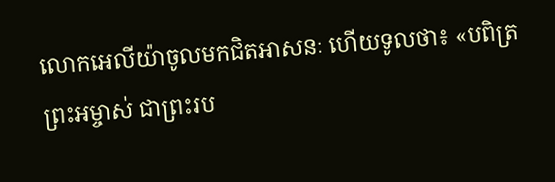លោកអេលីយ៉ាចូលមកជិតអាសនៈ ហើយទូលថា៖ «បពិត្រព្រះអម្ចាស់ ជាព្រះរប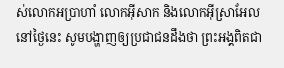ស់លោកអប្រាហាំ លោកអ៊ីសាក និងលោកអ៊ីស្រាអែល នៅថ្ងៃនេះ សូមបង្ហាញឲ្យប្រជាជនដឹងថា ព្រះអង្គពិតជា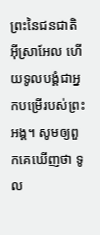ព្រះនៃជនជាតិអ៊ីស្រាអែល ហើយទូលបង្គំជាអ្នកបម្រើរបស់ព្រះអង្គ។ សូមឲ្យពួកគេឃើញថា ទូល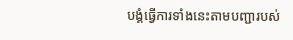បង្គំធ្វើការទាំងនេះតាមបញ្ជារបស់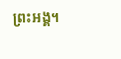ព្រះអង្គ។